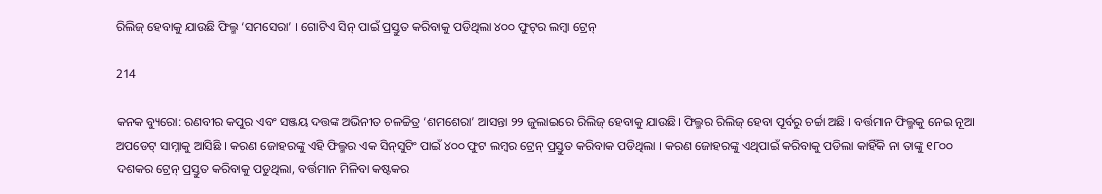ରିଲିଜ୍ ହେବାକୁ ଯାଉଛି ଫିଲ୍ମ ‘ସମସେରା’ । ଗୋଟିଏ ସିନ୍‌ ପାଇଁ ପ୍ରସ୍ତୁତ କରିବାକୁ ପଡିଥିଲା ୪୦୦ ଫୁଟ୍‌ର ଲମ୍ବା ଟ୍ରେନ୍‌

214

କନକ ବ୍ୟୁରୋ: ରଣବୀର କପୁର ଏବଂ ସଞ୍ଜୟ ଦତ୍ତଙ୍କ ଅଭିନୀତ ଚଳଚ୍ଚିତ୍ର ‘ଶମଶେରା’ ଆସନ୍ତା ୨୨ ଜୁଲାଇରେ ରିଲିଜ୍‌ ହେବାକୁ ଯାଉଛି। ଫିଲ୍ମର ରିଲିଜ୍‌ ହେବା ପୂର୍ବରୁ ଚର୍ଚ୍ଚା ଅଛି । ବର୍ତ୍ତମାନ ଫିଲ୍ମକୁ ନେଇ ନୂଆ ଅପଡେଟ୍‌ ସାମ୍ନାକୁ ଆସିଛି । କରଣ ଜୋହରଙ୍କୁ ଏହି ଫିଲ୍ମର ଏକ ସିନ୍‌ସୁଟିଂ ପାଇଁ ୪୦୦ ଫୁଟ ଲମ୍ବର ଟ୍ରେନ୍ ପ୍ରସ୍ତୁତ କରିବାକ ପଡିଥିଲା । କରଣ ଜୋହରଙ୍କୁ ଏଥିପାଇଁ କରିବାକୁ ପଡିଲା କାହିଁକି ନା ତାଙ୍କୁ ୧୮୦୦ ଦଶକର ଟ୍ରେନ୍ ପ୍ରସ୍ତୁତ କରିବାକୁ ପଡୁଥିଲା, ବର୍ତ୍ତମାନ ମିଳିବା କଷ୍ଟକର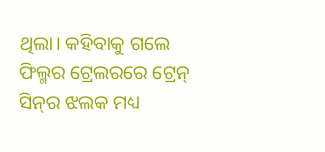ଥିଲା। କହିବାକୁ ଗଲେ ଫିଲ୍ମର ଟ୍ରେଲରରେ ଟ୍ରେନ୍ ସିନ୍‌ର ଝଲକ ମଧ୍ୟ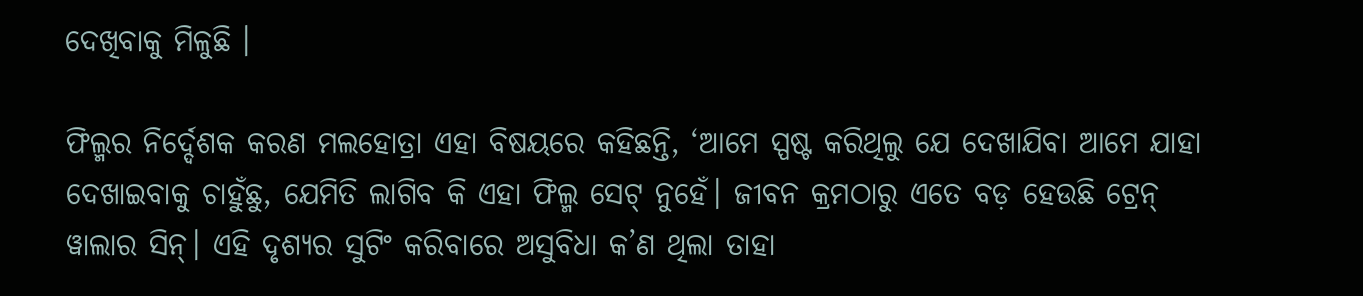ଦେଖିବାକୁ ମିଳୁଛି ।

ଫିଲ୍ମର ନିର୍ଦ୍ଦେଶକ କରଣ ମଲହୋତ୍ରା ଏହା ବିଷୟରେ କହିଛନ୍ତି, ‘ଆମେ ସ୍ପଷ୍ଟ କରିଥିଲୁ ଯେ ଦେଖାଯିବା ଆମେ ଯାହା ଦେଖାଇବାକୁ ଚାହୁଁଛୁ, ଯେମିତି ଲାଗିବ କି ଏହା ଫିଲ୍ମ ସେଟ୍ ନୁହେଁ। ଜୀବନ କ୍ରମଠାରୁ ଏତେ ବଡ଼ ହେଉଛି ଟ୍ରେନ୍ ୱାଲାର ସିନ୍‌। ଏହି ଦୃଶ୍ୟର ସୁଟିଂ କରିବାରେ ଅସୁବିଧା କ’ଣ ଥିଲା ତାହା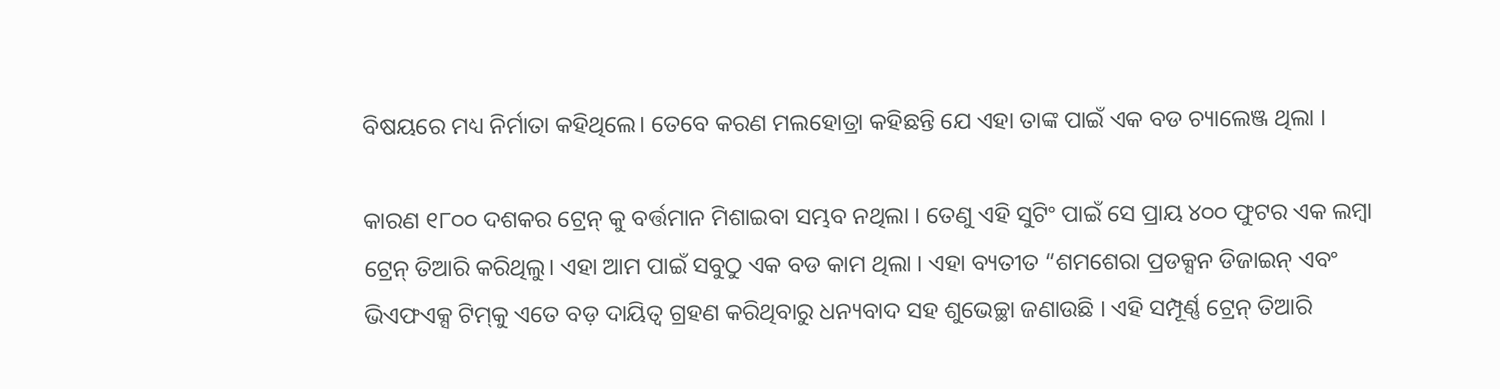ବିଷୟରେ ମଧ୍ୟ ନିର୍ମାତା କହିଥିଲେ। ତେବେ କରଣ ମଲହୋତ୍ରା କହିଛନ୍ତି ଯେ ଏହା ତାଙ୍କ ପାଇଁ ଏକ ବଡ ଚ୍ୟାଲେଞ୍ଜ ଥିଲା ।

କାରଣ ୧୮୦୦ ଦଶକର ଟ୍ରେନ୍ କୁ ବର୍ତ୍ତମାନ ମିଶାଇବା ସମ୍ଭବ ନଥିଲା । ତେଣୁ ଏହି ସୁଟିଂ ପାଇଁ ସେ ପ୍ରାୟ ୪୦୦ ଫୁଟର ଏକ ଲମ୍ବା ଟ୍ରେନ୍ ତିଆରି କରିଥିଲୁ। ଏହା ଆମ ପାଇଁ ସବୁଠୁ ଏକ ବଡ କାମ ଥିଲା । ଏହା ବ୍ୟତୀତ “ଶମଶେରା ପ୍ରଡକ୍ସନ ଡିଜାଇନ୍ ଏବଂ ଭିଏଫଏକ୍ସ ଟିମ୍‌କୁ ଏତେ ବଡ଼ ଦାୟିତ୍ବ ଗ୍ରହଣ କରିଥିବାରୁ ଧନ୍ୟବାଦ ସହ ଶୁଭେଚ୍ଛା ଜଣାଉଛି । ଏହି ସମ୍ପୂର୍ଣ୍ଣ ଟ୍ରେନ୍ ତିଆରି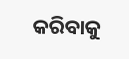କରିବାକୁ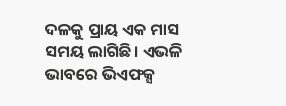ଦଳକୁ ପ୍ରାୟ ଏକ ମାସ ସମୟ ଲାଗିଛି। ଏଭଳି ଭାବରେ ଭିଏଫକ୍ସ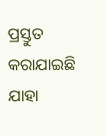ପ୍ରସ୍ତୁତ କରାଯାଇଛି ଯାହା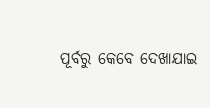ପୂର୍ବରୁ କେବେ ଦେଖାଯାଇ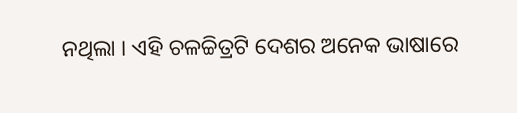ନଥିଲା । ଏହି ଚଳଚ୍ଚିତ୍ରଟି ଦେଶର ଅନେକ ଭାଷାରେ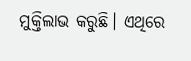ମୁକ୍ତିଲାଭ କରୁଛି। ଏଥିରେ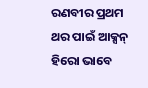ରଣବୀର ପ୍ରଥମ ଥର ପାଇଁ ଆକ୍ସନ୍ ହିରୋ ଭାବେ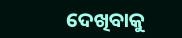ଦେଖିବାକୁ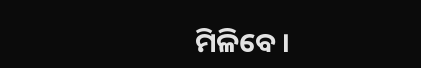ମିଳିବେ ।